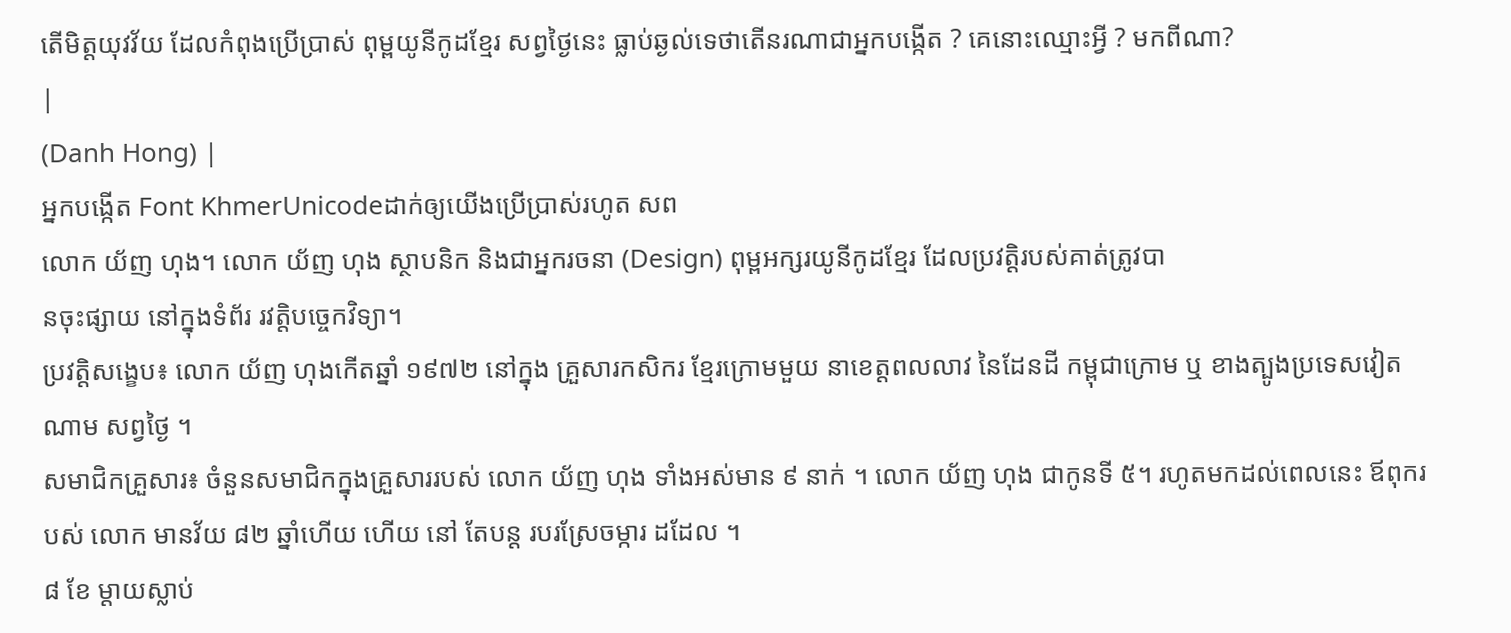តើមិត្តយុវវ័យ ដែលកំពុងប្រើប្រាស់ ពុម្ពយូនីកូដខ្មែរ សព្វថ្ងៃនេះ ធ្លាប់ឆ្ងល់ទេថាតើនរណាជាអ្នកបង្កើត ? គេនោះឈ្មោះអ្វី ? មកពីណា?
|
(Danh Hong) |
អ្នកបង្កើត Font KhmerUnicodeដាក់ឲ្យយើងប្រើប្រាស់រហូត សព
លោក យ័ញ ហុង។ លោក យ័ញ ហុង ស្ថាបនិក និងជាអ្នករចនា (Design) ពុម្ពអក្សរយូនីកូដខ្មែរ ដែលប្រវត្តិរបស់គាត់ត្រូវបា
នចុះផ្សាយ នៅក្នុងទំព័រ រវត្តិបច្ចេកវិទ្យា។
ប្រវត្តិសង្ខេប៖ លោក យ័ញ ហុងកើតឆ្នាំ ១៩៧២ នៅក្នុង គ្រួសារកសិករ ខ្មែរក្រោមមួយ នាខេត្តពលលាវ នៃដែនដី កម្ពុជាក្រោម ឬ ខាងត្បូងប្រទេសវៀត ណាម សព្វថ្ងៃ ។
សមាជិកគ្រួសារ៖ ចំនួនសមាជិកក្នុងគ្រួសាររបស់ លោក យ័ញ ហុង ទាំងអស់មាន ៩ នាក់ ។ លោក យ័ញ ហុង ជាកូនទី ៥។ រហូតមកដល់ពេលនេះ ឪពុករបស់ លោក មានវ័យ ៨២ ឆ្នាំហើយ ហើយ នៅ តែបន្ត របរស្រែចម្ការ ដដែល ។
៨ ខែ ម្តាយស្លាប់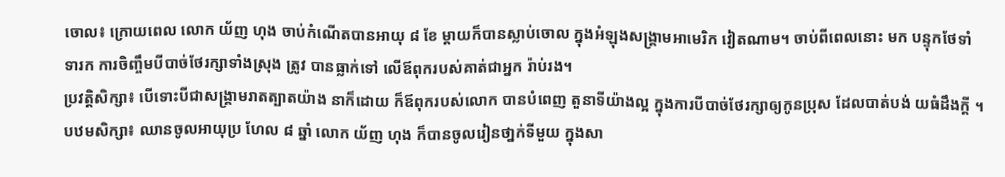ចោល៖ ក្រោយពេល លោក យ័ញ ហុង ចាប់កំណើតបានអាយុ ៨ ខែ ម្ដាយក៏បានស្លាប់ចោល ក្នុងអំឡុងសង្គ្រាមអាមេរិក វៀតណាម។ ចាប់ពីពេលនោះ មក បន្ទុកថែទាំទារក ការចិញ្ចឹមបីបាច់ថែរក្សាទាំងស្រុង ត្រូវ បានធ្លាក់ទៅ លើឪពុករបស់គាត់ជាអ្នក រ៉ាប់រង។
ប្រវត្តិសិក្សា៖ បើទោះបីជាសង្គ្រាមរាតត្បាតយ៉ាង នាក៏ដោយ ក៏ឪពុករបស់លោក បានបំពេញ តួនាទីយ៉ាងល្អ ក្នុងការបីបាច់ថែរក្សាឲ្យកូនប្រុស ដែលបាត់បង់ យធំដឹងក្តី ។
បឋមសិក្សា៖ ឈានចូលអាយុប្រ ហែល ៨ ឆ្នាំ លោក យ័ញ ហុង ក៏បានចូលរៀនថា្នក់ទីមួយ ក្នុងសា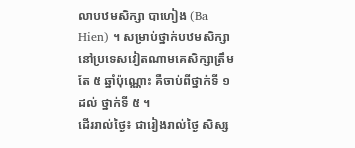លាបឋមសិក្សា បាហៀង (Ba Hien) ។ សម្រាប់ថ្នាក់បឋមសិក្សា នៅប្រទេសវៀតណាមគេសិក្សាត្រឹមតែ ៥ ឆ្នាំប៉ុណ្ណោះ គឺចាប់ពីថ្នាក់ទី ១ ដល់ ថ្នាក់ទី ៥ ។
ដើររាល់ថ្ងៃ៖ ជារៀងរាល់ថ្ងៃ សិស្ស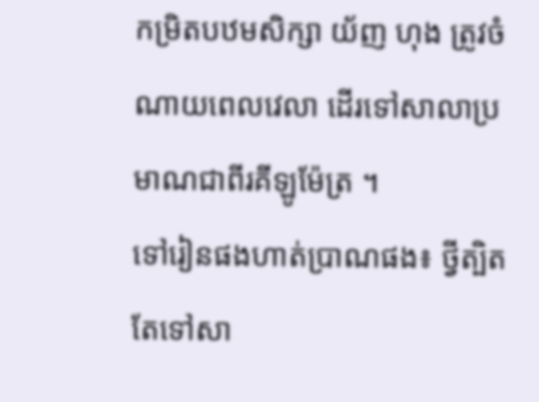កម្រិតបឋមសិក្សា យ័ញ ហុង ត្រូវចំ ណាយពេលវេលា ដើរទៅសាលាប្រមាណជាពីរគីឡូម៉ែត្រ ។
ទៅរៀនផងហាត់ប្រាណផង៖ ថ្វីត្បិតតែទៅសា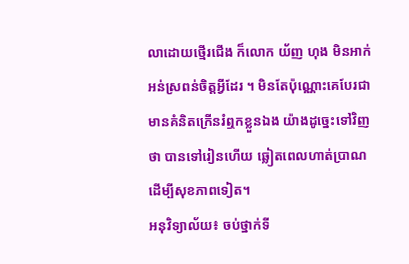លាដោយថ្មើរជើង ក៏លោក យ័ញ ហុង មិនអាក់អន់ស្រពន់ចិត្តអ្វីដែរ ។ មិនតែប៉ុណ្ណោះគេបែរជាមានគំនិតក្រើនរំឮកខ្លួនឯង យ៉ាងដូច្នេះទៅវិញថា បានទៅរៀនហើយ ឆ្លៀតពេលហាត់ប្រាណដើម្បីសុខភាពទៀត។
អនុវិទ្យាល័យ៖ ចប់ថ្នាក់ទី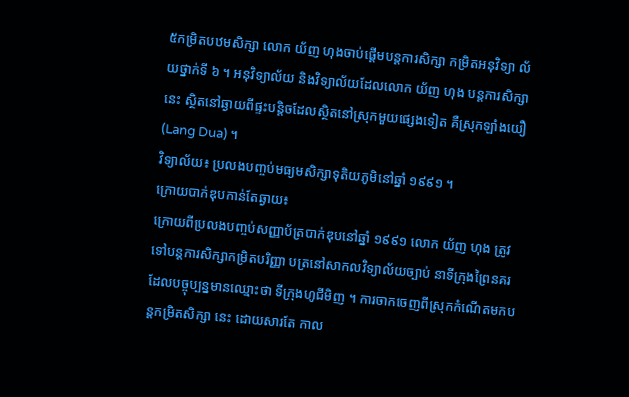៥កម្រិតបឋមសិក្សា លោក យ័ញ ហុងចាប់ផ្ដើមបន្តការសិក្សា កម្រិតអនុវិទ្យា ល័យថ្នាក់ទី ៦ ។ អនុវិទ្យាល័យ និងវិទ្យាល័យដែលលោក យ័ញ ហុង បន្តការសិក្សានេះ ស្ថិតនៅឆ្ងាយពីផ្ទះបន្តិចដែលស្ថិតនៅស្រុកមួយផ្សេងទៀត គឺស្រុកឡាំងយឿ (Lang Dua) ។
វិទ្យាល័យ៖ ប្រលងបញ្ចប់មធ្យមសិក្សាទុតិយភូមិនៅឆ្នាំ ១៩៩១ ។
ក្រោយបាក់ឌុបកាន់តែឆ្ងាយ៖
ក្រោយពីប្រលងបញ្ចប់សញ្ញាប័ត្របាក់ឌុបនៅឆ្នាំ ១៩៩១ លោក យ័ញ ហុង ត្រូវទៅបន្តការសិក្សាកម្រិតបរិញ្ញា បត្រនៅសាកលវិទ្យាល័យច្បាប់ នាទីក្រុងព្រៃនគរ ដែលបច្ចុប្បន្នមានឈ្មោះថា ទីក្រុងហូជីមិញ ។ ការចាកចេញពីស្រុកកំណើតមកបន្តកម្រិតសិក្សា នេះ ដោយសារតែ កាល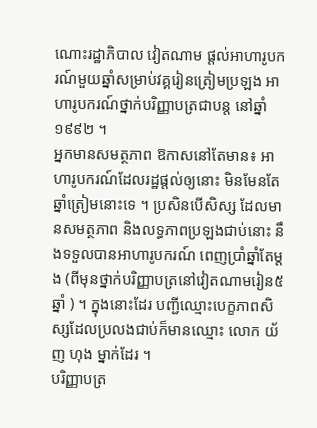ណោះរដ្ឋាភិបាល វៀតណាម ផ្ដល់អាហារូបករណ៍មួយឆ្នាំសម្រាប់វគ្គរៀនត្រៀមប្រឡង អាហារូបករណ៍ថ្នាក់បរិញ្ញាបត្រជាបន្ត នៅឆ្នាំ១៩៩២ ។
អ្នកមានសមត្ថភាព ឱកាសនៅតែមាន៖ អាហារូបករណ៍ដែលរដ្ឋផ្ដល់ឲ្យនោះ មិនមែនតែឆ្នាំត្រៀមនោះទេ ។ ប្រសិនបើសិស្ស ដែលមានសមត្ថភាព និងលទ្ធភាពប្រឡងជាប់នោះ នឹងទទួលបានអាហារូបករណ៍ ពេញប្រាំឆ្នាំតែម្ដង (ពីមុនថ្នាក់បរិញ្ញាបត្រនៅវៀតណាមរៀន៥ ឆ្នាំ ) ។ ក្នុងនោះដែរ បញ្ជីឈ្មោះបេក្ខភាពសិស្សដែលប្រលងជាប់ក៏មានឈ្មោះ លោក យ័ញ ហុង ម្នាក់ដែរ ។
បរិញ្ញាបត្រ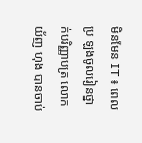មិនមែន IT ៖ ពេលប្រ ឡងចូលរៀនថ្នាក់បរិញ្ញាបត្រ លោក យ័ញ ហុង បានចាប់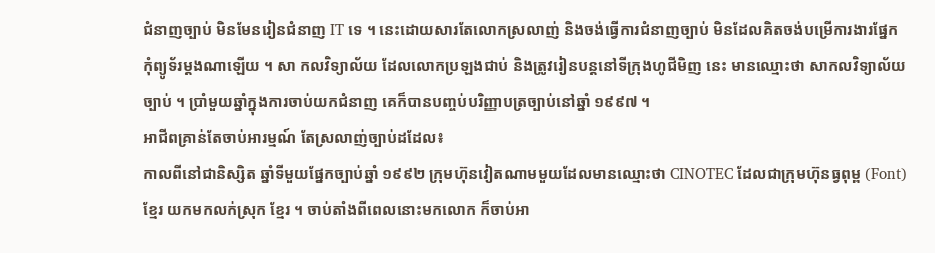ជំនាញច្បាប់ មិនមែនរៀនជំនាញ IT ទេ ។ នេះដោយសារតែលោកស្រលាញ់ និងចង់ធ្វើការជំនាញច្បាប់ មិនដែលគិតចង់បម្រើការងារផ្នែកកុំព្យូទ័រម្ដងណាឡើយ ។ សា កលវិទ្យាល័យ ដែលលោកប្រឡងជាប់ និងត្រូវរៀនបន្តនៅទីក្រុងហូជីមិញ នេះ មានឈ្មោះថា សាកលវិទ្យាល័យច្បាប់ ។ ប្រាំមួយឆ្នាំក្នុងការចាប់យកជំនាញ គេក៏បានបញ្ចប់បរិញ្ញាបត្រច្បាប់នៅឆ្នាំ ១៩៩៧ ។
អាជីពគ្រាន់តែចាប់អារម្មណ៍ តែស្រលាញ់ច្បាប់ដដែល៖
កាលពីនៅជានិស្សិត ឆ្នាំទីមួយផ្នែកច្បាប់ឆ្នាំ ១៩៩២ ក្រុមហ៊ុនវៀតណាមមួយដែលមានឈ្មោះថា CINOTEC ដែលជាក្រុមហ៊ុនធ្វពុម្ព (Font) ខ្មែរ យកមកលក់ស្រុក ខ្មែរ ។ ចាប់តាំងពីពេលនោះមកលោក ក៏ចាប់អា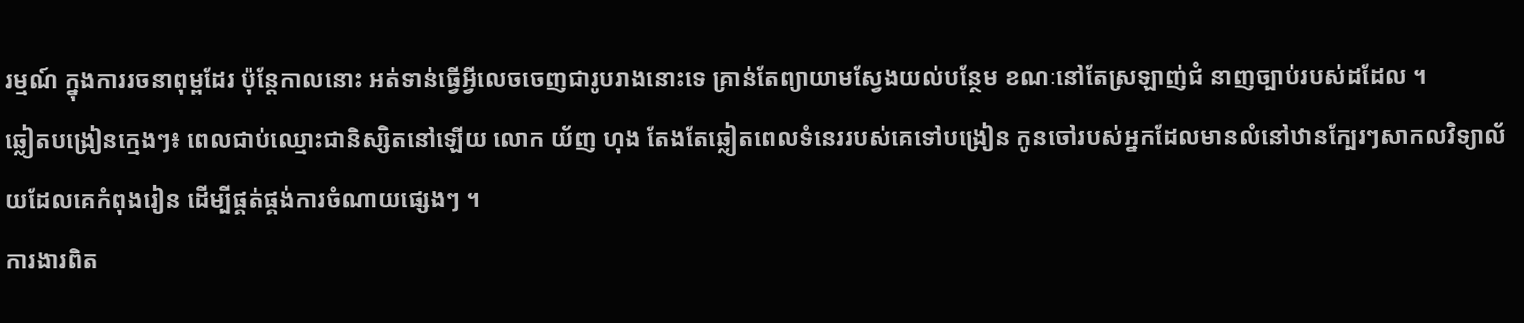រម្មណ៍ ក្នុងការរចនាពុម្ពដែរ ប៉ុន្តែកាលនោះ អត់ទាន់ធ្វើអ្វីលេចចេញជារូបរាងនោះទេ គ្រាន់តែព្យាយាមស្វែងយល់បន្ថែម ខណៈនៅតែស្រឡាញ់ជំ នាញច្បាប់របស់ដដែល ។
ឆ្លៀតបង្រៀនក្មេងៗ៖ ពេលជាប់ឈ្មោះជានិស្សិតនៅឡើយ លោក យ័ញ ហុង តែងតែឆ្លៀតពេលទំនេររបស់គេទៅបង្រៀន កូនចៅរបស់អ្នកដែលមានលំនៅឋានក្បែរៗសាកលវិទ្យាល័យដែលគេកំពុងរៀន ដើម្បីផ្គត់ផ្គង់ការចំណាយផ្សេងៗ ។
ការងារពិត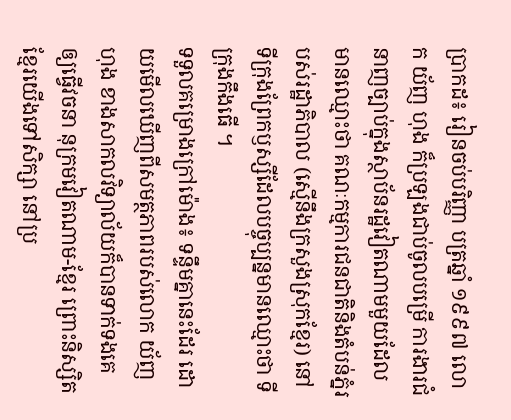ប្រាកដ៖ រៀនចប់បរិញ្ញា បត្រឆ្នាំ ១៩៩៧ លោក យ័ញ ហុង ក៏ប្រឡងជាប់ចូលបម្រើ ការងារជំនាញច្បាប់ក្នុងស្ថាប័នរដ្ឋវៀតណាមមួយដែលមានឈ្មោះថា គណៈកម្មការជនជាតិនិងតំបន់ភ្នំរបស់រដ្ឋាភិបាល (ស្មើនឹងក្រសួងស្រុកខ្មែរ) នៅទីក្រុងព្រែកឫស្សីដែលបច្ចុប្បន្នមានឈ្មោះថា ទីក្រុងកឹងធើ ។
ទទួលគម្រោងក្រៅម៉ោង៖ ទន្ទឹមគ្នានេះដែរ ដោយមើលឃើញពីសមត្ថភាពរបស់លោក យ័ញ ហុង ខាងសាកលវិទ្យាល័យក៏បានទាក់ទងគេ ឲ្យធ្វើវចនា នុក្រមវៀតណាម-ខ្មែរ ព្រោះនិស្សិតខ្មែរយើងទៅសិក្សា នៅប្រ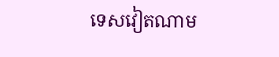ទេសវៀតណាម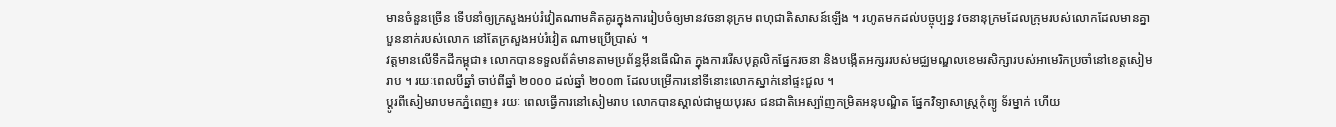មានចំនួនច្រើន ទើបនាំឲ្យក្រសួងអប់រំវៀតណាមគិតគូរក្នុងការរៀបចំឲ្យមានវចនានុក្រម ពហុជាតិសាសន៍ឡើង ។ រហូតមកដល់បច្ចុប្បន្ន វចនានុក្រមដែលក្រុមរបស់លោកដែលមានគ្នាបួននាក់របស់លោក នៅតែក្រសួងអប់រំវៀត ណាមប្រើប្រាស់ ។
វត្តមានលើទឹកដីកម្ពុជា៖ លោកបានទទួលព័ត៌មានតាមប្រព័ន្ធអ៊ីនធើណិត ក្នុងការរើសបុគ្គលិកផ្នែករចនា និងបង្កើតអក្សររបស់មជ្ឈមណ្ឌលខេមរសិក្សារបស់អាមេរិកប្រចាំនៅខេត្តសៀម រាប ។ រយៈពេលបីឆ្នាំ ចាប់ពីឆ្នាំ ២០០០ ដល់ឆ្នាំ ២០០៣ ដែលបម្រើការនៅទីនោះលោកស្នាក់នៅផ្ទះជួល ។
ប្ដូរពីសៀមរាបមកភ្នំពេញ៖ រយៈ ពេលធ្វើការនៅសៀមរាប លោកបានស្គាល់ជាមួយបុរស ជនជាតិអេស្ប៉ាញកម្រិតអនុបណ្ឌិត ផ្នែកវិទ្យាសាស្ត្រកុំព្យូ ទ័រម្នាក់ ហើយ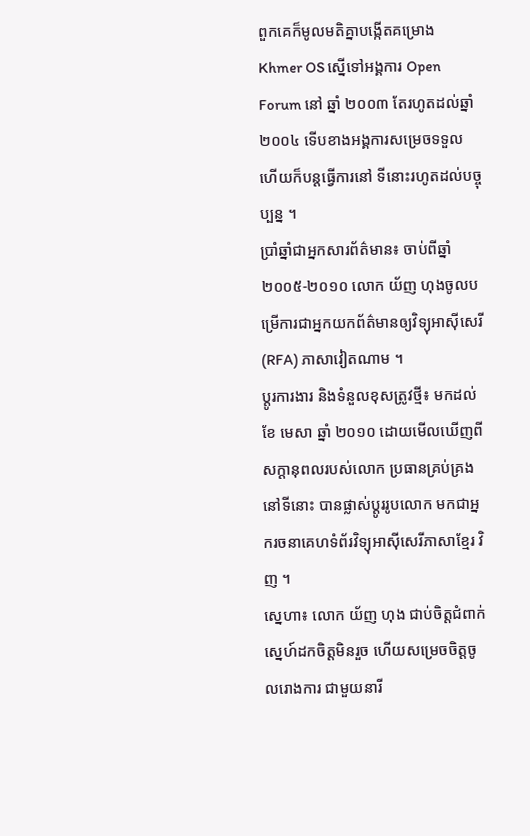ពួកគេក៏មូលមតិគ្នាបង្កើតគម្រោង Khmer OS ស្នើទៅអង្គការ Open Forum នៅ ឆ្នាំ ២០០៣ តែរហូតដល់ឆ្នាំ ២០០៤ ទើបខាងអង្គការសម្រេចទទួល ហើយក៏បន្តធ្វើការនៅ ទីនោះរហូតដល់បច្ចុប្បន្ន ។
ប្រាំឆ្នាំជាអ្នកសារព័ត៌មាន៖ ចាប់ពីឆ្នាំ ២០០៥-២០១០ លោក យ័ញ ហុងចូលបម្រើការជាអ្នកយកព័ត៌មានឲ្យវិទ្យុអាស៊ីសេរី (RFA) ភាសាវៀតណាម ។
ប្ដូរការងារ និងទំនួលខុសត្រូវថ្មី៖ មកដល់ខែ មេសា ឆ្នាំ ២០១០ ដោយមើលឃើញពីសក្ដានុពលរបស់លោក ប្រធានគ្រប់គ្រងនៅទីនោះ បានផ្លាស់ប្ដូររូបលោក មកជាអ្នករចនាគេហទំព័រវិទ្យុអាស៊ីសេរីភាសាខ្មែរ វិញ ។
ស្នេហា៖ លោក យ័ញ ហុង ជាប់ចិត្តជំពាក់ស្នេហ៍ដកចិត្តមិនរួច ហើយសម្រេចចិត្តចូលរោងការ ជាមួយនារី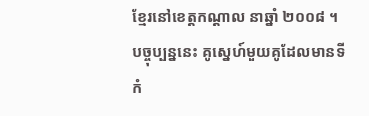ខ្មែរនៅខេត្តកណ្ដាល នាឆ្នាំ ២០០៨ ។ បច្ចុប្បន្ននេះ គូស្នេហ៍មួយគូដែលមានទីកំ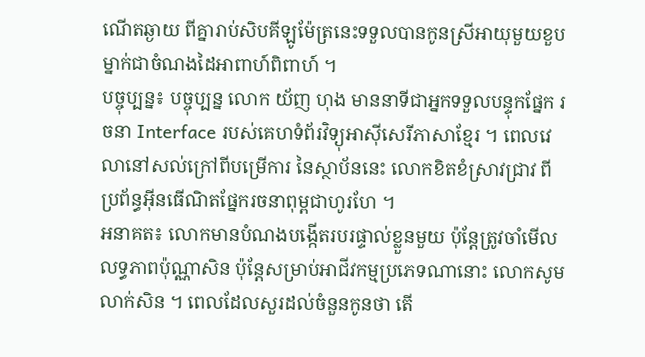ណើតឆ្ងាយ ពីគ្នារាប់សិបគីឡូម៉ែត្រនេះទទួលបានកូនស្រីអាយុមួយខួប ម្នាក់ជាចំណងដៃអាពាហ៍ពិពាហ៍ ។
បច្ចុប្បន្ន៖ បច្ចុប្បន្ន លោក យ័ញ ហុង មាននាទីជាអ្នកទទួលបន្ទុកផ្នែក រចនា Interface របស់គេហទំព័រវិទ្យុអាស៊ីសេរីភាសាខ្មែរ ។ ពេលវេលានៅសល់ក្រៅពីបម្រើការ នៃស្ថាប័ននេះ លោកខិតខំស្រាវជ្រាវ ពីប្រព័ន្ធអ៊ីនធើណិតផ្នែករចនាពុម្ពជាហូរហែ ។
អនាគត៖ លោកមានបំណងបង្កើតរបរផ្ទាល់ខ្លួនមួយ ប៉ុន្តែត្រូវចាំមើលលទ្ធភាពប៉ុណ្ណាសិន ប៉ុន្តែសម្រាប់អាជីវកម្មប្រភេទណានោះ លោកសូមលាក់សិន ។ ពេលដែលសួរដល់ចំនួនកូនថា តើ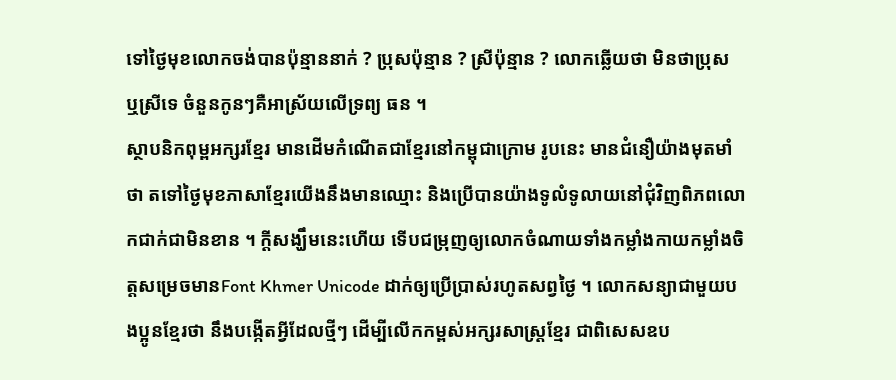ទៅថ្ងៃមុខលោកចង់បានប៉ុន្មាននាក់ ? ប្រុសប៉ុន្មាន ? ស្រីប៉ុន្មាន ? លោកឆ្លើយថា មិនថាប្រុស ឬស្រីទេ ចំនួនកូនៗគឺអាស្រ័យលើទ្រព្យ ធន ។
ស្ថាបនិកពុម្ពអក្សរខ្មែរ មានដើមកំណើតជាខ្មែរនៅកម្ពុជាក្រោម រូបនេះ មានជំនឿយ៉ាងមុតមាំថា តទៅថ្ងៃមុខភាសាខ្មែរយើងនឹងមានឈ្មោះ និងប្រើបានយ៉ាងទូលំទូលាយនៅជុំវិញពិភពលោកជាក់ជាមិនខាន ។ ក្ដីសង្ឃឹមនេះហើយ ទើបជម្រុញឲ្យលោកចំណាយទាំងកម្លាំងកាយកម្លាំងចិត្តសម្រេចមានFont Khmer Unicode ដាក់ឲ្យប្រើប្រាស់រហូតសព្វថ្ងៃ ។ លោកសន្យាជាមួយបងប្អូនខ្មែរថា នឹងបង្កើតអ្វីដែលថ្មីៗ ដើម្បីលើកកម្ពស់អក្សរសាស្ត្រខ្មែរ ជាពិសេសឧប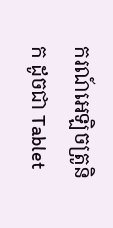ករណ៍អេឡិចត្រូនិក ដូចជា Tablet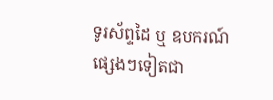ទូរស័ព្ទដៃ ឬ ឧបករណ៍ផ្សេងៗទៀតជា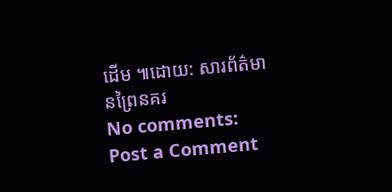ដើម ៕ដោយ: សារព័ត៌មានព្រៃនគរ
No comments:
Post a Comment